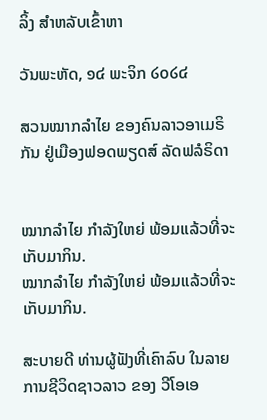ລິ້ງ ສຳຫລັບເຂົ້າຫາ

ວັນພະຫັດ, ໑໔ ພະຈິກ ໒໐໒໔

ສວນໝາກລຳໄຍ ຂອງຄົນລາວອາເມຣິກັນ ຢູ່ເມືອງຟອດພຽດສ໌ ລັດຟລໍຣິດາ


ໝາກລຳໄຍ ກຳລັງໃຫຍ່ ພ້ອມແລ້ວທີ່ຈະເກັບມາກິນ.
ໝາກລຳໄຍ ກຳລັງໃຫຍ່ ພ້ອມແລ້ວທີ່ຈະເກັບມາກິນ.

ສະບາຍດີ ທ່ານຜູ້ຟັງທີ່ເຄົາລົບ ໃນລາຍການຊີວິດຊາວລາວ ຂອງ ວີໂອເອ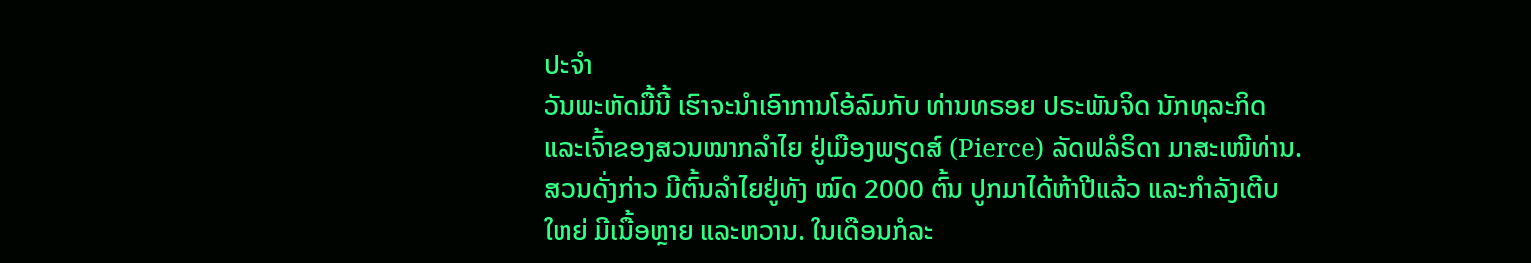ປະຈຳ
ວັນພະຫັດມື້ນີ້ ເຮົາຈະນຳເອົາການໂອ້ລົມກັບ ທ່ານທຣອຍ ປຣະພັນຈິດ ນັກທຸລະກິດ
ແລະເຈົ້າຂອງສວນໝາກລຳໄຍ ຢູ່ເມືອງພຽດສ໌ (Pierce) ລັດຟລໍຣິດາ ມາສະເໜີທ່ານ.
ສວນດັ່ງກ່າວ ມີຕົ້ນລຳໄຍຢູ່ທັງ ໝົດ 2000 ຕົ້ນ ປູກມາໄດ້ຫ້າປີແລ້ວ ແລະກຳລັງເຕີບ
ໃຫຍ່ ມີເນື້ອຫຼາຍ ແລະຫວານ. ໃນເດືອນກໍລະ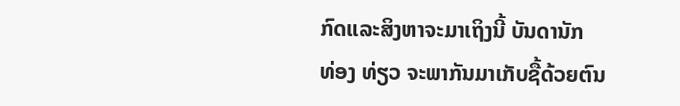ກົດແລະສິງຫາຈະມາເຖິງນີ້ ບັນດານັກ
ທ່ອງ ທ່ຽວ ຈະພາກັນມາເກັບຊື້ດ້ວຍຕົນ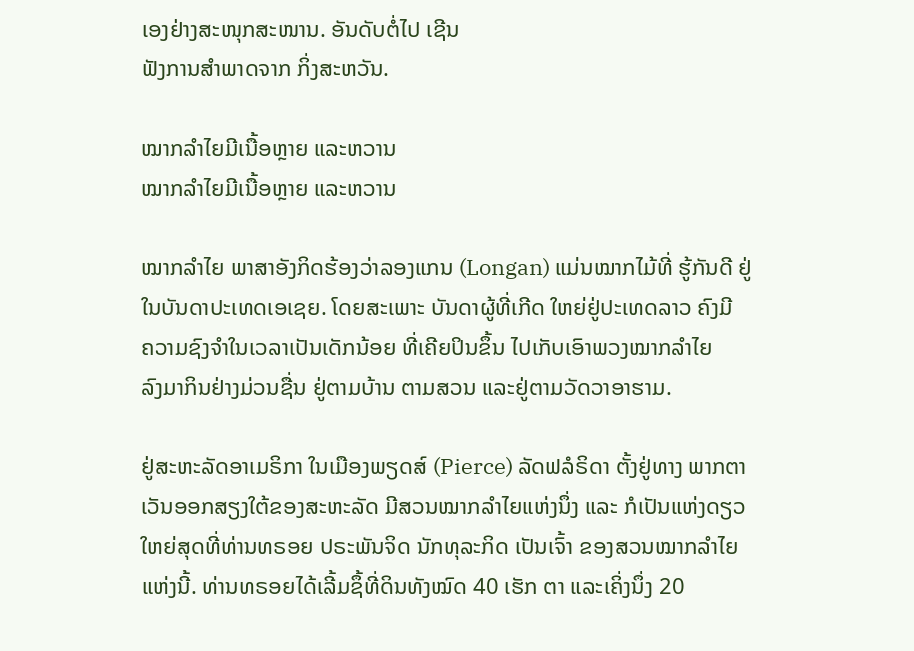ເອງຢ່າງສະໜຸກສະໜານ. ອັນດັບຕໍ່ໄປ ເຊີນ
ຟັງການສຳພາດຈາກ ກິ່ງສະຫວັນ.

ໝາກລຳໄຍມີເນື້ອຫຼາຍ ແລະຫວານ
ໝາກລຳໄຍມີເນື້ອຫຼາຍ ແລະຫວານ

ໝາກລຳໄຍ ພາສາອັງກິດຮ້ອງວ່າລອງແກນ (Longan) ແມ່ນໝາກໄມ້ທີ່ ຮູ້ກັນດີ ຢູ່
ໃນບັນດາປະເທດເອເຊຍ. ໂດຍສະເພາະ ບັນດາຜູ້ທີ່ເກີດ ໃຫຍ່ຢູ່ປະເທດລາວ ຄົງມີ
ຄວາມຊົງຈຳໃນເວລາເປັນເດັກນ້ອຍ ທີ່ເຄີຍປິນຂຶ້ນ ໄປເກັບເອົາພວງໝາກລຳໄຍ
ລົງມາກິນຢ່າງມ່ວນຊື່ນ ຢູ່ຕາມບ້ານ ຕາມສວນ ແລະຢູ່ຕາມວັດວາອາຮາມ.

ຢູ່ສະຫະລັດອາເມຣິກາ ໃນເມືອງພຽດສ໌ (Pierce) ລັດຟລໍຣິດາ ຕັ້ງຢູ່ທາງ ພາກຕາ
ເວັນອອກສຽງໃຕ້ຂອງສະຫະລັດ ມີສວນໝາກລຳໄຍແຫ່ງນຶ່ງ ແລະ ກໍເປັນແຫ່ງດຽວ
ໃຫຍ່ສຸດທີ່ທ່ານທຣອຍ ປຣະພັນຈິດ ນັກທຸລະກິດ ເປັນເຈົ້າ ຂອງສວນໝາກລຳໄຍ
ແຫ່ງນີ້. ທ່ານທຣອຍໄດ້ເລີ້ມຊຶ້ທີ່ດິນທັງໝົດ 40 ເຮັກ ຕາ ແລະເຄິ່ງນຶ່ງ 20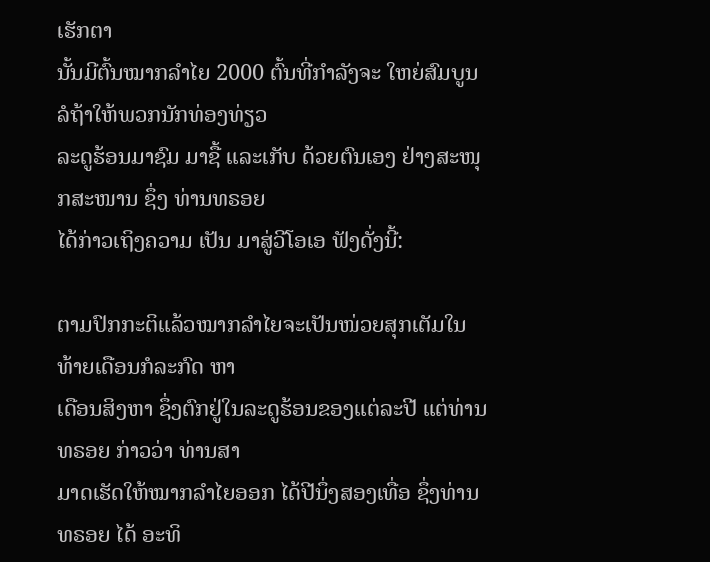ເຮັກຕາ
ນັ້ນມີຕົ້ນໝາກລຳໄຍ 2000 ຕົ້ນທີ່ກຳລັງຈະ ໃຫຍ່ສົມບູນ ລໍຖ້າໃຫ້ພວກນັກທ່ອງທ່ຽວ
ລະດູຮ້ອນມາຊົມ ມາຊື້ ແລະເກັບ ດ້ວຍຕົນເອງ ຢ່າງສະໜຸກສະໜານ ຊຶ່ງ ທ່ານທຣອຍ
ໄດ້ກ່າວເຖິງຄວາມ ເປັນ ມາສູ່ວີໂອເອ ຟັງດັ່ງນີ້:

ຕາມປົກກະຕິແລ້ວໝາກລຳໄຍຈະເປັນໜ່ວຍສຸກເຕັມໃນທ້າຍເດືອນກໍລະກົດ ຫາ
ເດືອນສິງຫາ ຊຶ່ງຕົກຢູ່ໃນລະດູຮ້ອນຂອງແຕ່ລະປີ ແຕ່ທ່ານທຣອຍ ກ່າວວ່າ ທ່ານສາ
ມາດເຮັດໃຫ້ໝາກລຳໄຍອອກ ໄດ້ປີນຶ່ງສອງເທື່ອ ຊຶ່ງທ່ານທຣອຍ ໄດ້ ອະທິ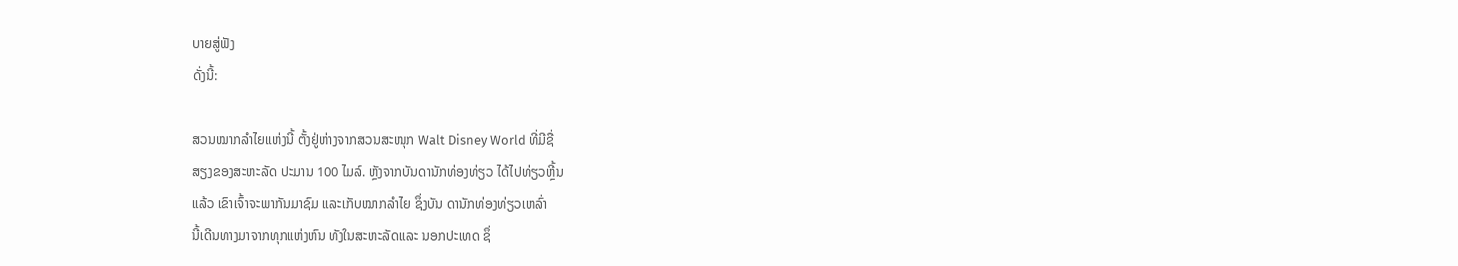ບາຍສູ່ຟັງ
ດັ່ງນີ້:

ສວນໝາກລຳໄຍແຫ່ງນີ້ ຕັ້ງຢູ່ຫ່າງຈາກສວນສະໜຸກ Walt Disney World ທີ່ມີຊື່
ສຽງຂອງສະຫະລັດ ປະມານ 100 ໄມລ໌. ຫຼັງຈາກບັນດານັກທ່ອງທ່ຽວ ໄດ້ໄປທ່ຽວຫຼີ້ນ
ແລ້ວ ເຂົາເຈົ້າຈະພາກັນມາຊົມ ແລະເກັບໝາກລຳໄຍ ຊຶ່ງບັນ ດານັກທ່ອງທ່ຽວເຫລົ່າ
ນີ້ເດີນທາງມາຈາກທຸກແຫ່ງຫົນ ທັງໃນສະຫະລັດແລະ ນອກປະເທດ ຊຶ່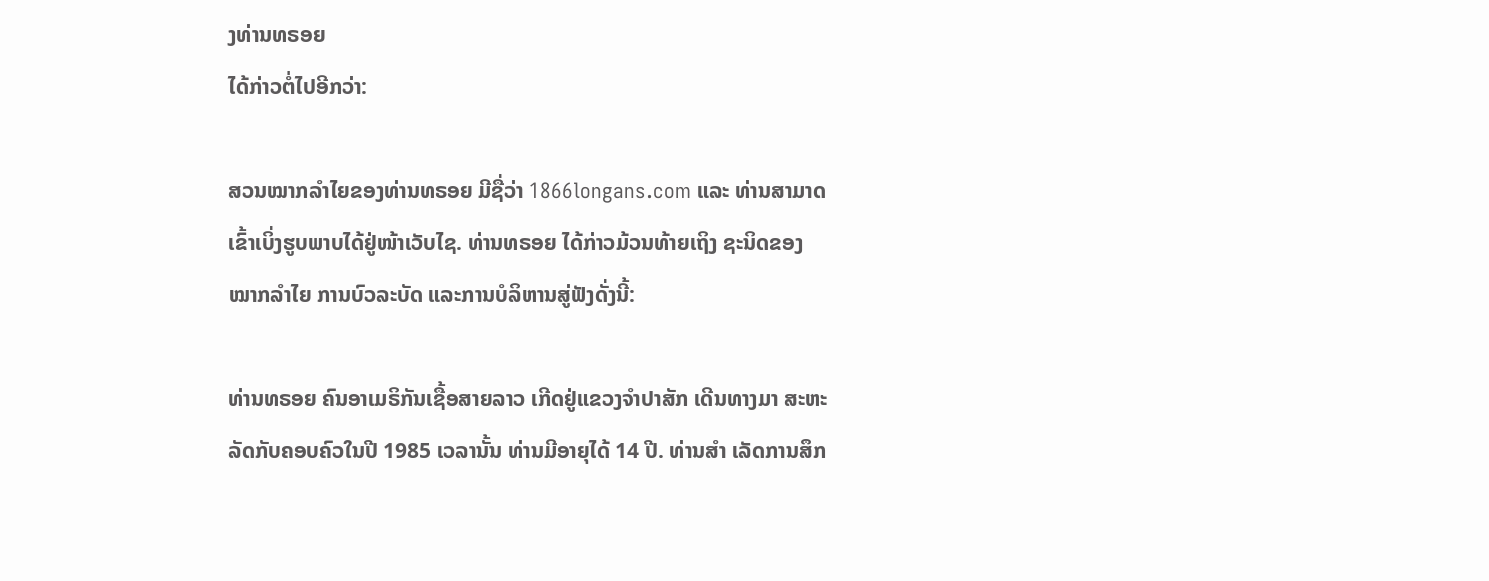ງທ່ານທຣອຍ
ໄດ້ກ່າວຕໍ່ໄປອີກວ່າ:

ສວນໝາກລຳໄຍຂອງທ່ານທຣອຍ ມີຊື່ວ່າ 1866longans.com ແລະ ທ່ານສາມາດ
ເຂົ້າເບິ່ງຮູບພາບໄດ້ຢູ່ໜ້າເວັບໄຊ. ທ່ານທຣອຍ ໄດ້ກ່າວມ້ວນທ້າຍເຖິງ ຊະນິດຂອງ
ໝາກລຳໄຍ ການບົວລະບັດ ແລະການບໍລິຫານສູ່ຟັງດັ່ງນີ້:

ທ່ານທຣອຍ ຄົນອາເມຣິກັນເຊື້ອສາຍລາວ ເກີດຢູ່ແຂວງຈຳປາສັກ ເດີນທາງມາ ສະຫະ
ລັດກັບຄອບຄົວໃນປີ 1985 ເວລານັ້ນ ທ່ານມີອາຍຸໄດ້ 14 ປີ. ທ່ານສຳ ເລັດການສຶກ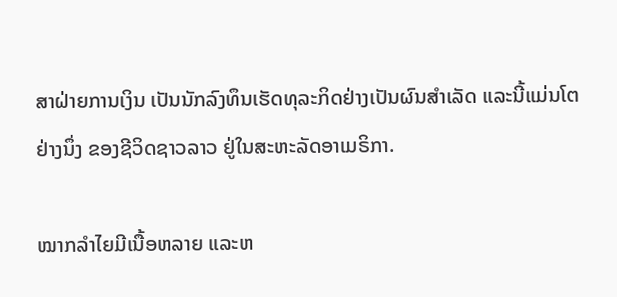ສາຝ່າຍການເງິນ ເປັນນັກລົງທຶນເຮັດທຸລະກິດຢ່າງເປັນຜົນສຳເລັດ ແລະນີ້ແມ່ນໂຕ
ຢ່າງນຶ່ງ ຂອງຊີວິດຊາວລາວ ຢູ່ໃນສະຫະລັດອາເມຣິກາ.

ໝາກລໍາໄຍມີເນື້ອຫລາຍ ແລະຫ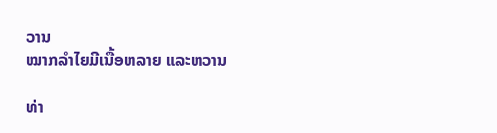ວານ
ໝາກລໍາໄຍມີເນື້ອຫລາຍ ແລະຫວານ

ທ່າ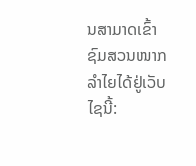ນສາມາດເຂົ້າຊົມສວນໜາກລຳໄຍໄດ້ຢູ່ເວັບໄຊນີ້: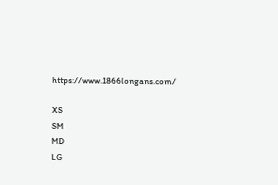https://www.1866longans.com/

XS
SM
MD
LG